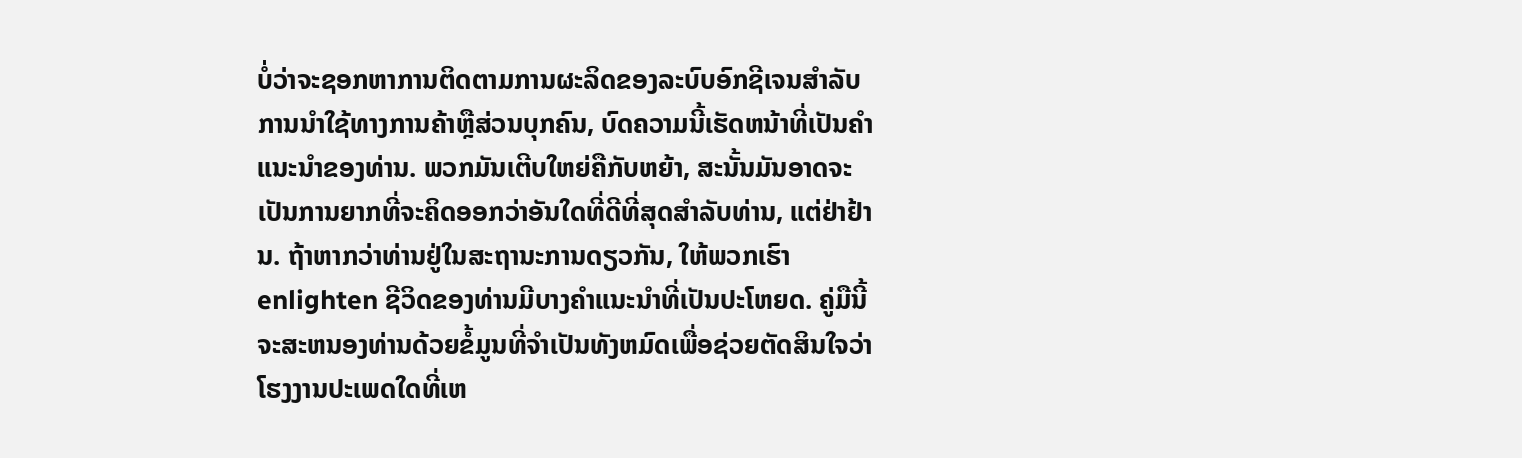ບໍ່ວ່າຈະຊອກຫາການຕິດຕາມການຜະລິດຂອງລະບົບອົກຊີເຈນສໍາລັບການນໍາໃຊ້ທາງການຄ້າຫຼືສ່ວນບຸກຄົນ, ບົດຄວາມນີ້ເຮັດຫນ້າທີ່ເປັນຄໍາແນະນໍາຂອງທ່ານ. ພວກມັນເຕີບໃຫຍ່ຄືກັບຫຍ້າ, ສະນັ້ນມັນອາດຈະເປັນການຍາກທີ່ຈະຄິດອອກວ່າອັນໃດທີ່ດີທີ່ສຸດສໍາລັບທ່ານ, ແຕ່ຢ່າຢ້ານ. ຖ້າຫາກວ່າທ່ານຢູ່ໃນສະຖານະການດຽວກັນ, ໃຫ້ພວກເຮົາ enlighten ຊີວິດຂອງທ່ານມີບາງຄໍາແນະນໍາທີ່ເປັນປະໂຫຍດ. ຄູ່ມືນີ້ຈະສະຫນອງທ່ານດ້ວຍຂໍ້ມູນທີ່ຈໍາເປັນທັງຫມົດເພື່ອຊ່ວຍຕັດສິນໃຈວ່າໂຮງງານປະເພດໃດທີ່ເຫ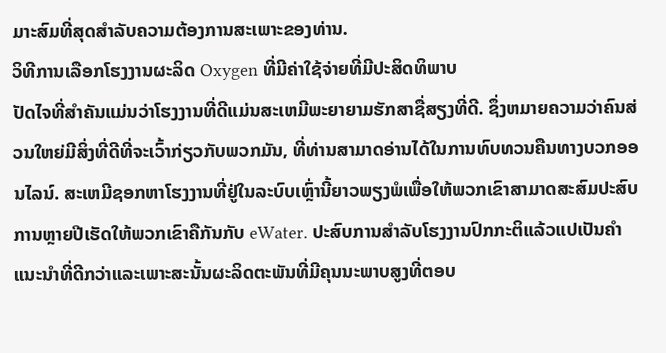ມາະສົມທີ່ສຸດສໍາລັບຄວາມຕ້ອງການສະເພາະຂອງທ່ານ.
ວິທີການເລືອກໂຮງງານຜະລິດ Oxygen ທີ່ມີຄ່າໃຊ້ຈ່າຍທີ່ມີປະສິດທິພາບ
ປັດໄຈທີ່ສໍາຄັນແມ່ນວ່າໂຮງງານທີ່ດີແມ່ນສະເຫມີພະຍາຍາມຮັກສາຊື່ສຽງທີ່ດີ. ຊຶ່ງຫມາຍຄວາມວ່າຄົນສ່ວນໃຫຍ່ມີສິ່ງທີ່ດີທີ່ຈະເວົ້າກ່ຽວກັບພວກມັນ, ທີ່ທ່ານສາມາດອ່ານໄດ້ໃນການທົບທວນຄືນທາງບວກອອນໄລນ໌. ສະເຫມີຊອກຫາໂຮງງານທີ່ຢູ່ໃນລະບົບເຫຼົ່ານີ້ຍາວພຽງພໍເພື່ອໃຫ້ພວກເຂົາສາມາດສະສົມປະສົບການຫຼາຍປີເຮັດໃຫ້ພວກເຂົາຄືກັນກັບ eWater. ປະສົບການສໍາລັບໂຮງງານປົກກະຕິແລ້ວແປເປັນຄໍາແນະນໍາທີ່ດີກວ່າແລະເພາະສະນັ້ນຜະລິດຕະພັນທີ່ມີຄຸນນະພາບສູງທີ່ຕອບ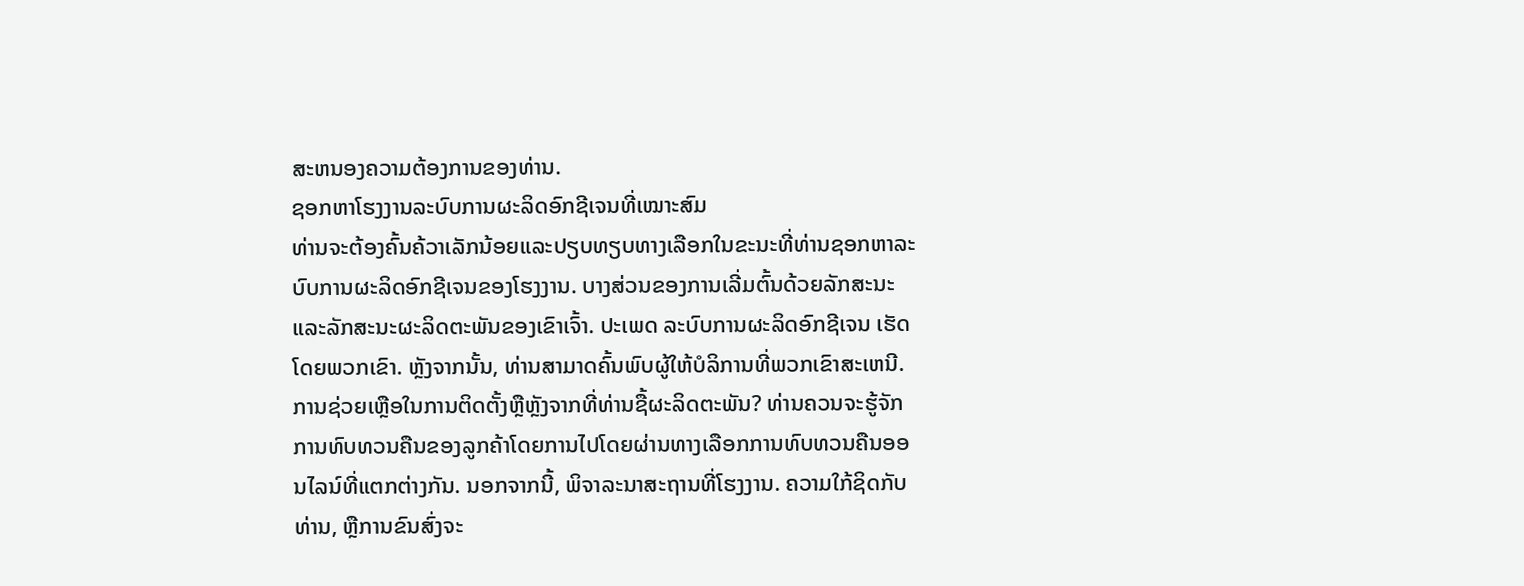ສະຫນອງຄວາມຕ້ອງການຂອງທ່ານ.
ຊອກຫາໂຮງງານລະບົບການຜະລິດອົກຊີເຈນທີ່ເໝາະສົມ
ທ່ານຈະຕ້ອງຄົ້ນຄ້ວາເລັກນ້ອຍແລະປຽບທຽບທາງເລືອກໃນຂະນະທີ່ທ່ານຊອກຫາລະບົບການຜະລິດອົກຊີເຈນຂອງໂຮງງານ. ບາງສ່ວນຂອງການເລີ່ມຕົ້ນດ້ວຍລັກສະນະແລະລັກສະນະຜະລິດຕະພັນຂອງເຂົາເຈົ້າ. ປະເພດ ລະບົບການຜະລິດອົກຊີເຈນ ເຮັດໂດຍພວກເຂົາ. ຫຼັງຈາກນັ້ນ, ທ່ານສາມາດຄົ້ນພົບຜູ້ໃຫ້ບໍລິການທີ່ພວກເຂົາສະເຫນີ. ການຊ່ວຍເຫຼືອໃນການຕິດຕັ້ງຫຼືຫຼັງຈາກທີ່ທ່ານຊື້ຜະລິດຕະພັນ? ທ່ານຄວນຈະຮູ້ຈັກການທົບທວນຄືນຂອງລູກຄ້າໂດຍການໄປໂດຍຜ່ານທາງເລືອກການທົບທວນຄືນອອນໄລນ໌ທີ່ແຕກຕ່າງກັນ. ນອກຈາກນີ້, ພິຈາລະນາສະຖານທີ່ໂຮງງານ. ຄວາມໃກ້ຊິດກັບທ່ານ, ຫຼືການຂົນສົ່ງຈະ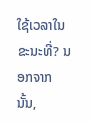ໃຊ້ເວລາໃນຂະນະທີ່? ນອກຈາກນັ້ນ,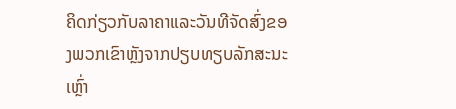ຄິດກ່ຽວກັບລາຄາແລະວັນທີຈັດສົ່ງຂອງພວກເຂົາຫຼັງຈາກປຽບທຽບລັກສະນະເຫຼົ່າ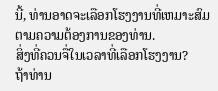ນີ້, ທ່ານອາດຈະເລືອກໂຮງງານທີ່ເຫມາະສົມຕາມຄວາມຕ້ອງການຂອງທ່ານ.
ສິ່ງທີ່ຄວນຈື່ໃນເວລາທີ່ເລືອກໂຮງງານ?
ຖ້າທ່ານ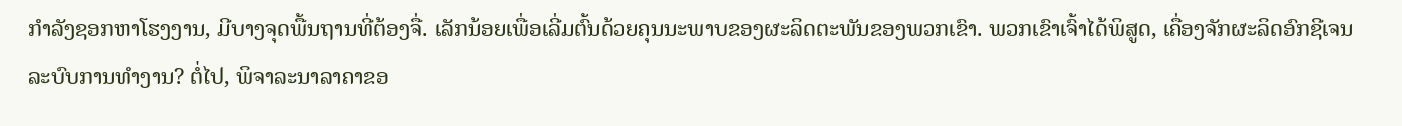ກໍາລັງຊອກຫາໂຮງງານ, ມີບາງຈຸດພື້ນຖານທີ່ຕ້ອງຈື່. ເລັກນ້ອຍເພື່ອເລີ່ມຕົ້ນດ້ວຍຄຸນນະພາບຂອງຜະລິດຕະພັນຂອງພວກເຂົາ. ພວກເຂົາເຈົ້າໄດ້ພິສູດ, ເຄື່ອງຈັກຜະລິດອົກຊີເຈນ ລະບົບການທໍາງານ? ຕໍ່ໄປ, ພິຈາລະນາລາຄາຂອ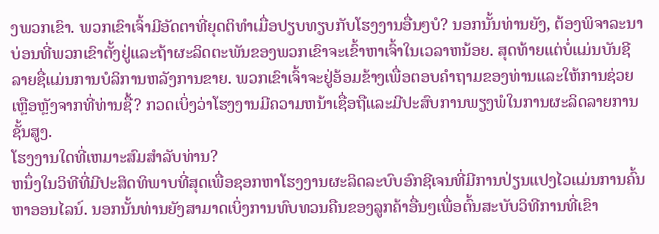ງພວກເຂົາ. ພວກເຂົາເຈົ້າມີອັດຕາທີ່ຍຸດຕິທໍາເມື່ອປຽບທຽບກັບໂຮງງານອື່ນໆບໍ? ນອກນັ້ນທ່ານຍັງ, ຕ້ອງພິຈາລະນາບ່ອນທີ່ພວກເຂົາຕັ້ງຢູ່ແລະຖ້າຜະລິດຕະພັນຂອງພວກເຂົາຈະເຂົ້າຫາເຈົ້າໃນເວລາຫນ້ອຍ. ສຸດທ້າຍແຕ່ບໍ່ແມ່ນບັນຊີລາຍຊື່ແມ່ນການບໍລິການຫລັງການຂາຍ. ພວກເຂົາເຈົ້າຈະຢູ່ອ້ອມຂ້າງເພື່ອຕອບຄໍາຖາມຂອງທ່ານແລະໃຫ້ການຊ່ວຍເຫຼືອຫຼັງຈາກທີ່ທ່ານຊື້? ກວດເບິ່ງວ່າໂຮງງານມີຄວາມຫນ້າເຊື່ອຖືແລະມີປະສົບການພຽງພໍໃນການຜະລິດລາຍການຊັ້ນສູງ.
ໂຮງງານໃດທີ່ເຫມາະສົມສໍາລັບທ່ານ?
ຫນຶ່ງໃນວິທີທີ່ມີປະສິດທິພາບທີ່ສຸດເພື່ອຊອກຫາໂຮງງານຜະລິດລະບົບອົກຊີເຈນທີ່ມີການປ່ຽນແປງໄວແມ່ນການຄົ້ນຫາອອນໄລນ໌. ນອກນັ້ນທ່ານຍັງສາມາດເບິ່ງການທົບທວນຄືນຂອງລູກຄ້າອື່ນໆເພື່ອຕົ້ນສະບັບວິທີການທີ່ເຂົາ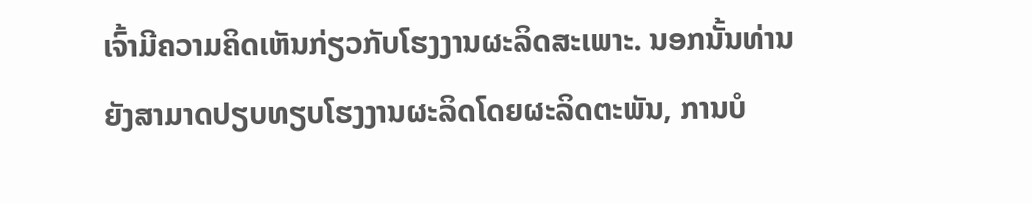ເຈົ້າມີຄວາມຄິດເຫັນກ່ຽວກັບໂຮງງານຜະລິດສະເພາະ. ນອກນັ້ນທ່ານຍັງສາມາດປຽບທຽບໂຮງງານຜະລິດໂດຍຜະລິດຕະພັນ, ການບໍ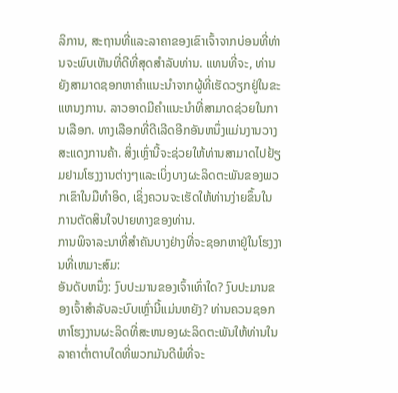ລິການ, ສະຖານທີ່ແລະລາຄາຂອງເຂົາເຈົ້າຈາກບ່ອນທີ່ທ່ານຈະພົບເຫັນທີ່ດີທີ່ສຸດສໍາລັບທ່ານ. ແທນທີ່ຈະ, ທ່ານຍັງສາມາດຊອກຫາຄໍາແນະນໍາຈາກຜູ້ທີ່ເຮັດວຽກຢູ່ໃນຂະແຫນງການ. ລາວອາດມີຄໍາແນະນໍາທີ່ສາມາດຊ່ວຍໃນການເລືອກ. ທາງເລືອກທີ່ດີເລີດອີກອັນຫນຶ່ງແມ່ນງານວາງສະແດງການຄ້າ. ສິ່ງເຫຼົ່ານີ້ຈະຊ່ວຍໃຫ້ທ່ານສາມາດໄປຢ້ຽມຢາມໂຮງງານຕ່າງໆແລະເບິ່ງບາງຜະລິດຕະພັນຂອງພວກເຂົາໃນມືທໍາອິດ, ເຊິ່ງຄວນຈະເຮັດໃຫ້ທ່ານງ່າຍຂຶ້ນໃນການຕັດສິນໃຈປາຍທາງຂອງທ່ານ.
ການພິຈາລະນາທີ່ສໍາຄັນບາງຢ່າງທີ່ຈະຊອກຫາຢູ່ໃນໂຮງງານທີ່ເຫມາະສົມ:
ອັນດັບຫນຶ່ງ: ງົບປະມານຂອງເຈົ້າເທົ່າໃດ? ງົບປະມານຂອງເຈົ້າສຳລັບລະບົບເຫຼົ່ານີ້ແມ່ນຫຍັງ? ທ່ານຄວນຊອກຫາໂຮງງານຜະລິດທີ່ສະຫນອງຜະລິດຕະພັນໃຫ້ທ່ານໃນລາຄາຕໍ່າຕາບໃດທີ່ພວກມັນດີພໍທີ່ຈະ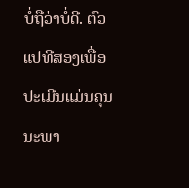ບໍ່ຖືວ່າບໍ່ດີ. ຕົວແປທີສອງເພື່ອປະເມີນແມ່ນຄຸນນະພາ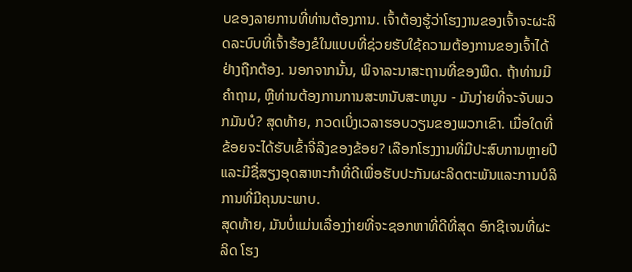ບຂອງລາຍການທີ່ທ່ານຕ້ອງການ. ເຈົ້າຕ້ອງຮູ້ວ່າໂຮງງານຂອງເຈົ້າຈະຜະລິດລະບົບທີ່ເຈົ້າຮ້ອງຂໍໃນແບບທີ່ຊ່ວຍຮັບໃຊ້ຄວາມຕ້ອງການຂອງເຈົ້າໄດ້ຢ່າງຖືກຕ້ອງ. ນອກຈາກນັ້ນ, ພິຈາລະນາສະຖານທີ່ຂອງພືດ. ຖ້າທ່ານມີຄໍາຖາມ, ຫຼືທ່ານຕ້ອງການການສະຫນັບສະຫນູນ - ມັນງ່າຍທີ່ຈະຈັບພວກມັນບໍ? ສຸດທ້າຍ, ກວດເບິ່ງເວລາຮອບວຽນຂອງພວກເຂົາ. ເມື່ອໃດທີ່ຂ້ອຍຈະໄດ້ຮັບເຂົ້າຈີ່ລີງຂອງຂ້ອຍ? ເລືອກໂຮງງານທີ່ມີປະສົບການຫຼາຍປີແລະມີຊື່ສຽງອຸດສາຫະກໍາທີ່ດີເພື່ອຮັບປະກັນຜະລິດຕະພັນແລະການບໍລິການທີ່ມີຄຸນນະພາບ.
ສຸດທ້າຍ, ມັນບໍ່ແມ່ນເລື່ອງງ່າຍທີ່ຈະຊອກຫາທີ່ດີທີ່ສຸດ ອົກຊີເຈນທີ່ຜະລິດ ໂຮງ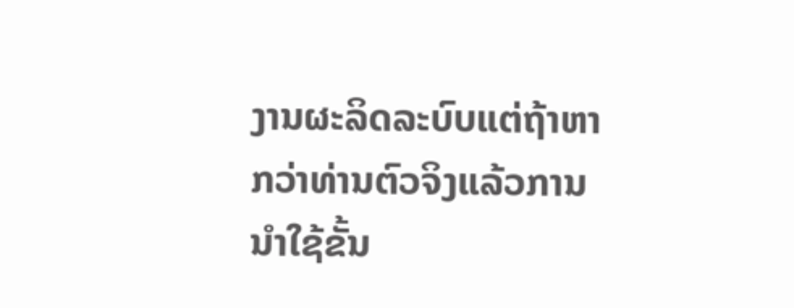ງານຜະລິດລະບົບແຕ່ຖ້າຫາກວ່າທ່ານຕົວຈິງແລ້ວການນໍາໃຊ້ຂັ້ນ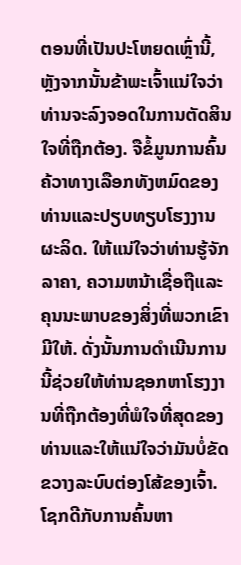ຕອນທີ່ເປັນປະໂຫຍດເຫຼົ່ານີ້, ຫຼັງຈາກນັ້ນຂ້າພະເຈົ້າແນ່ໃຈວ່າທ່ານຈະລົງຈອດໃນການຕັດສິນໃຈທີ່ຖືກຕ້ອງ. ຈືຂໍ້ມູນການຄົ້ນຄ້ວາທາງເລືອກທັງຫມົດຂອງທ່ານແລະປຽບທຽບໂຮງງານຜະລິດ. ໃຫ້ແນ່ໃຈວ່າທ່ານຮູ້ຈັກລາຄາ, ຄວາມຫນ້າເຊື່ອຖືແລະຄຸນນະພາບຂອງສິ່ງທີ່ພວກເຂົາມີໃຫ້. ດັ່ງນັ້ນການດໍາເນີນການນີ້ຊ່ວຍໃຫ້ທ່ານຊອກຫາໂຮງງານທີ່ຖືກຕ້ອງທີ່ພໍໃຈທີ່ສຸດຂອງທ່ານແລະໃຫ້ແນ່ໃຈວ່າມັນບໍ່ຂັດຂວາງລະບົບຕ່ອງໂສ້ຂອງເຈົ້າ. ໂຊກດີກັບການຄົ້ນຫາ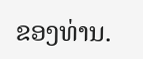ຂອງທ່ານ.